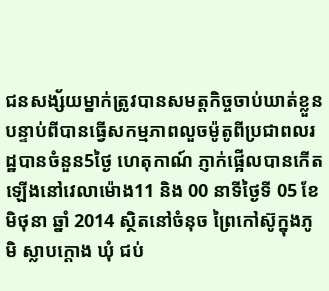ជនសង្ស័យម្នាក់ត្រូវបានសមត្តកិច្ចចាប់ឃាត់ខ្លួនបន្ទាប់ពីបានធ្វើសកម្មភាពលួចម៉ូតូពីប្រជាពលរដ្ឋបានចំនួន5ថ្ងៃ ហេតុកាណ៍ ភ្ញាក់ផ្អើលបានកើតឡើងនៅវេលាម៉ោង11 និង 00 នាទីថ្ងៃទី 05 ខែ មិថុនា ឆ្នាំ 2014 ស្ថិតនៅចំនុច ព្រៃកៅស៊ូក្នុងភូមិ ស្លាបក្តោង ឃុំ ជប់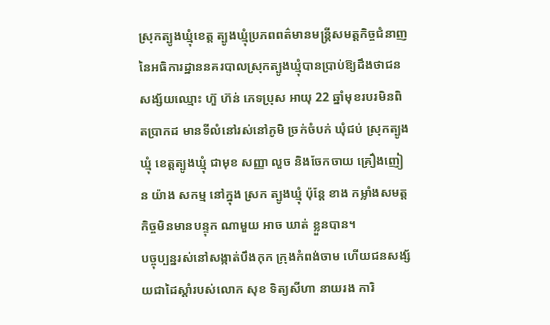ស្រុកត្បូងឃ្មុំខេត្ត ត្បូងឃ្មុំប្រភពពត៌មានមន្ត្រីសមត្តកិច្ចជំនាញនៃអធិការដ្ឋាននគរបាលស្រុកត្បូងឃ្មុំបានប្រាប់ឱ្យដឹងថាជនសង្ស័យឈ្មោះ ហ៊ួ ហ៊ន់ ភេទប្រុស អាយុ 22 ឆ្នាំមុខរបរមិនពិតប្រាកដ មានទីលំនៅរស់នៅភូមិ ច្រក់ចំបក់ ឃុំជប់ ស្រុកត្បូងឃ្មុំ ខេត្តត្បូងឃ្មុំ ជាមុខ សញ្ញា លួច និងចែកចាយ គ្រឿងញៀន យ៉ាង សកម្ម នៅក្នុង ស្រក ត្បូងឃ្មុំ ប៉ុន្តែ ខាង កម្លាំងសមត្តកិច្ចមិនមានបន្ទុក ណាមួយ អាច ឃាត់ ខ្លួនបាន។
បច្ចុប្បន្នរស់នៅសង្កាត់បឹងកុក ក្រុងកំពង់ចាម ហើយជនសង្ស័យជាដៃស្តាំរបស់លោក សុខ ទិត្យសីហា នាយរង ការិ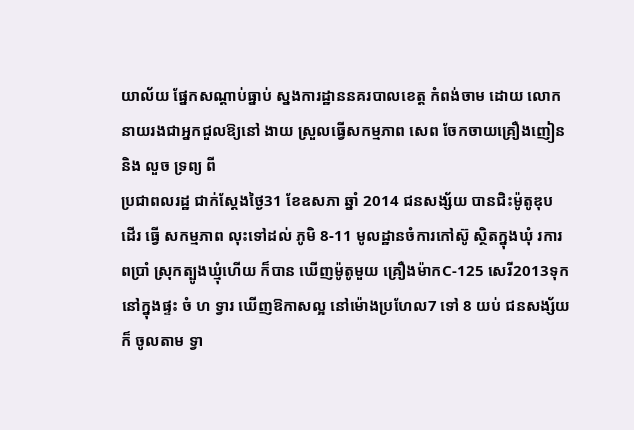យាល័យ ផ្នែកសណ្តាប់ធ្នាប់ ស្នងការដ្ឋាននគរបាលខេត្ត កំពង់ចាម ដោយ លោកនាយរងជាអ្នកជួលឱ្យនៅ ងាយ ស្រួលធ្វើសកម្មភាព សេព ចែកចាយគ្រឿងញៀន និង លួច ទ្រព្យ ពី
ប្រជាពលរដ្ឋ ជាក់ស្តែងថ្ងៃ31 ខែឧសភា ឆ្នាំ 2014 ជនសង្ស័យ បានជិះម៉ូតូឌុប ដើរ ធ្វើ សកម្មភាព លុះទៅដល់ ភូមិ 8-11 មូលដ្ឋានចំការកៅស៊ូ ស្ថិតក្នុងឃុំ រការពប្រាំ ស្រុកត្បូងឃ្មុំហើយ ក៏បាន ឃើញម៉ូតូមួយ គ្រឿងម៉ាកC-125 សេរី2013ទុកនៅក្នុងផ្ទះ ចំ ហ ទ្វារ ឃើញឱកាសល្អ នៅម៉ោងប្រហែល7 ទៅ 8 យប់ ជនសង្ស័យក៏ ចូលតាម ទ្វា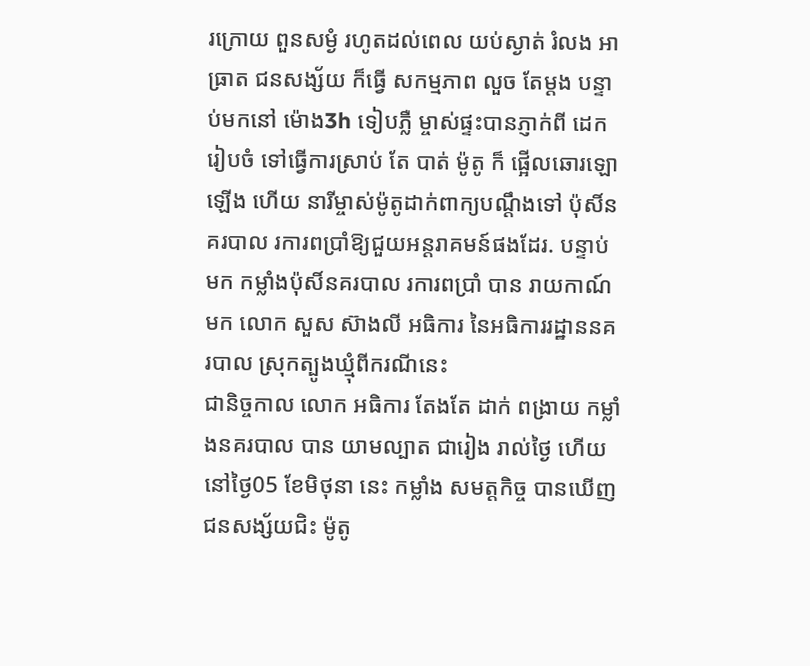រក្រោយ ពួនសម្ងំ រហូតដល់ពេល យប់ស្ងាត់ រំលង អាធ្រាត ជនសង្ស័យ ក៏ធ្វើ សកម្មភាព លួច តែម្តង បន្ទាប់មកនៅ ម៉ោង3h ទៀបភ្លឺ ម្ចាស់ផ្ទះបានភ្ញាក់ពី ដេក រៀបចំ ទៅធ្វើការស្រាប់ តែ បាត់ ម៉ូតូ ក៏ ផ្អើលឆោរឡោឡើង ហើយ នារីម្ចាស់ម៉ូតូដាក់ពាក្យបណ្តឹងទៅ ប៉ុសិ៍នគរបាល រការពប្រាំឱ្យជួយអន្តរាគមន៍ផងដែរ. បន្ទាប់ មក កម្លាំងប៉ុសិ៍នគរបាល រការពប្រាំ បាន រាយកាណ៍មក លោក សួស ស៊ាងលី អធិការ នៃអធិការរដ្ឋាននគរបាល ស្រុកត្បូងឃ្មុំពីករណីនេះ
ជានិច្ចកាល លោក អធិការ តែងតែ ដាក់ ពង្រាយ កម្លាំងនគរបាល បាន យាមល្បាត ជារៀង រាល់ថ្ងៃ ហើយនៅថ្ងៃ05 ខែមិថុនា នេះ កម្លាំង សមត្តកិច្ច បានឃើញ ជនសង្ស័យជិះ ម៉ូតូ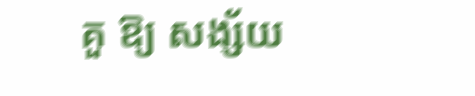គួ ឱ្យ សង្ស័យ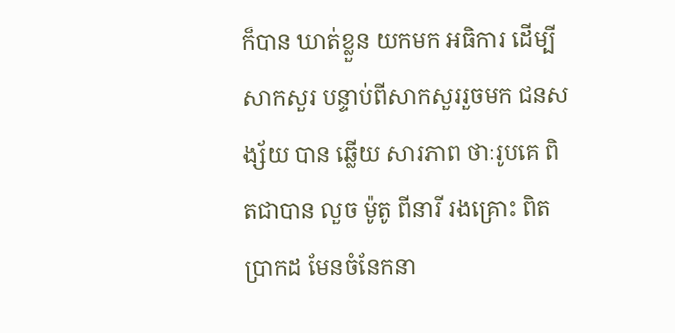ក៏បាន ឃាត់ខ្លួន យកមក អធិការ ដើម្បី សាកសួរ បន្ទាប់ពីសាកសួររួចមក ជនសង្ស័យ បាន ឆ្លើយ សារភាព ថាៈរូបគេ ពិតជាបាន លួច ម៉ូតូ ពីនារី រងគ្រោះ ពិតប្រាកដ មែនចំនែកនា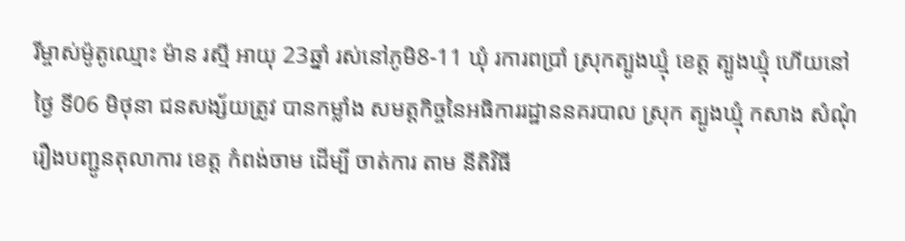រីម្ចាស់ម៉ូតូឈ្មោះ ម៉ាន រស្មី អាយុ 23ឆ្នាំ រស់នៅភូមិ8-11 ឃុំ រការពប្រាំ ស្រុកត្បូងឃ្មុំ ខេត្ត ត្បូងឃ្មុំ ហើយនៅ ថ្ងៃ ទី06 មិថុនា ជនសង្ស័យត្រូវ បានកម្លាំង សមត្តកិច្ចនៃអធិការរដ្ឋាននគរបាល ស្រុក ត្បូងឃ្មុំ កសាង សំណុំ រឿងបញ្ជូនតុលាការ ខេត្ត កំពង់ចាម ដើម្បី ចាត់ការ តាម នីតិវិធី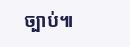ច្បាប់៕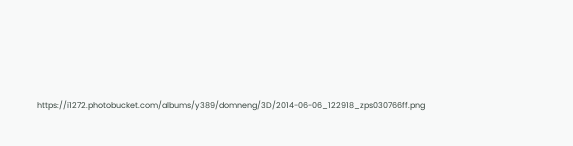https://i1272.photobucket.com/albums/y389/domneng/3D/2014-06-06_122918_zps030766ff.png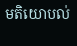មតិយោបល់